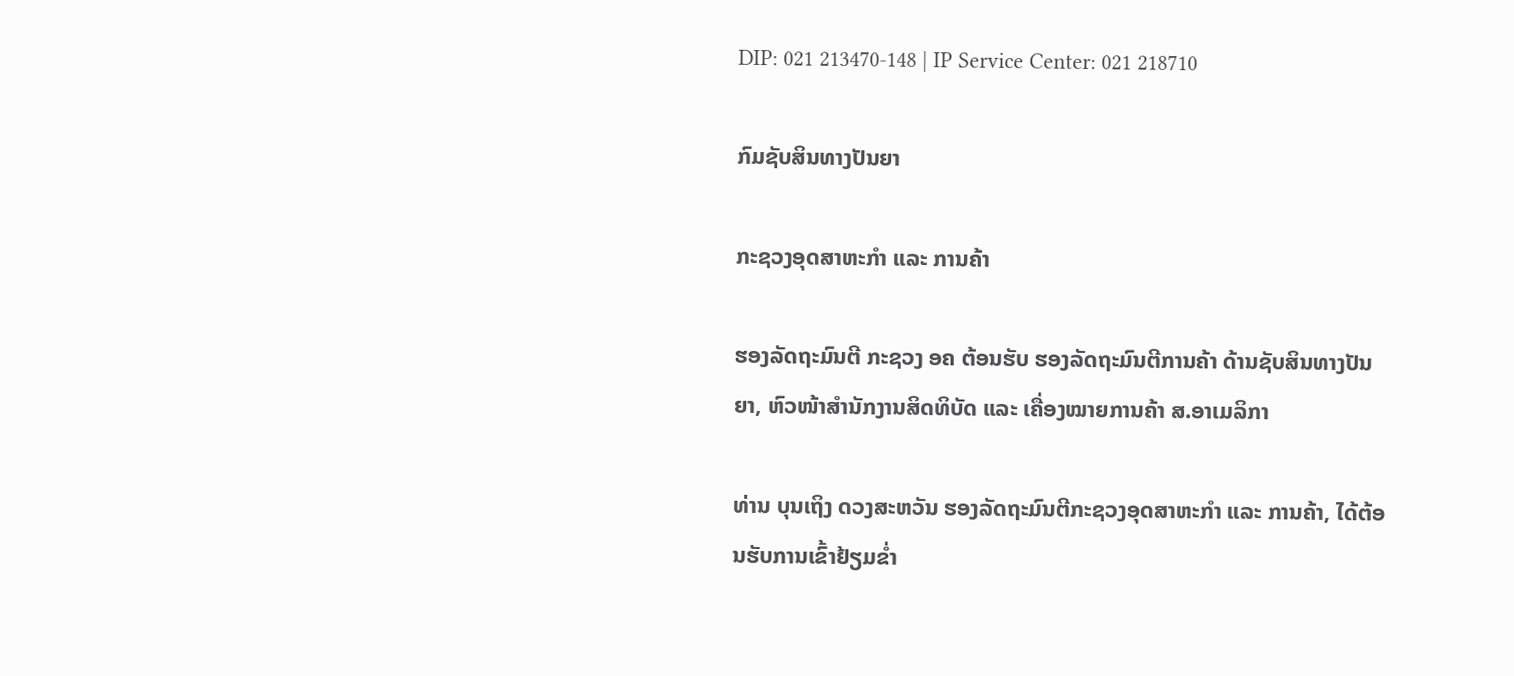DIP: 021 213470-148 | IP Service Center: 021 218710

ກົມຊັບສິນທາງປັນຍາ

ກະຊວງອຸດສາຫະກຳ ແລະ ການຄ້າ

ຮອງລັດຖະມົນຕີ ກະຊວງ ອຄ ຕ້ອນຮັບ ຮອງລັດຖະມົນຕີການຄ້າ ດ້ານຊັບສິນທາງປັນຍາ, ຫົວໜ້າສຳນັກງານສິດທິບັດ ແລະ ເຄື່ອງໝາຍການຄ້າ ສ.ອາເມລິກາ

ທ່ານ ບຸນເຖິງ ດວງສະຫວັນ ຮອງລັດຖະມົນຕີກະຊວງອຸດສາຫະກຳ ແລະ ການຄ້າ, ໄດ້ຕ້ອນຮັບການເຂົ້າຢ້ຽມຂໍ່າ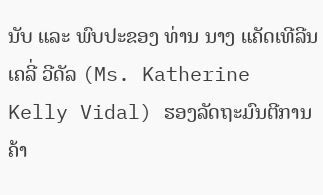ນັບ ແລະ ພົບປະຂອງ ທ່ານ ນາງ ແຄັດເທີລີນ ເຄລີ່ ວີດັລ (Ms. Katherine Kelly Vidal) ຮອງລັດຖະມົນຕີການຄ້າ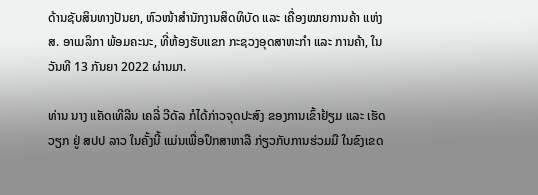ດ້ານຊັບສິນທາງປັນຍາ, ຫົວໜ້າສຳນັກງານສິດທິບັດ ແລະ ເຄື່ອງໝາຍການຄ້າ ແຫ່ງ ສ. ອາເມລິກາ ພ້ອມຄະນະ, ທີ່ຫ້ອງຮັບແຂກ ກະຊວງອຸດສາຫະກໍາ ແລະ ການຄ້າ, ໃນວັນທີ 13 ກັນຍາ 2022 ຜ່ານມາ.

ທ່ານ ນາງ ແຄັດເທີລີນ ເຄລີ່ ວີດັລ ກໍໄດ້ກ່າວຈຸດປະສົງ ຂອງການເຂົ້າຢ້ຽມ ແລະ ເຮັດວຽກ ຢູ່ ສປປ ລາວ ໃນຄັ້ງນີ້ ແມ່ນເພື່ອປຶກສາຫາລື ກ່ຽວກັບການຮ່ວມມື ໃນຂົງເຂດ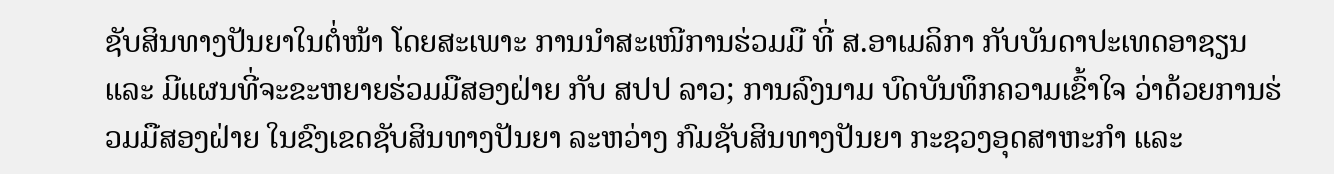ຊັບສິນທາງປັນຍາໃນຕໍ່ໜ້າ ໂດຍສະເພາະ ການນໍາສະເໜີການຮ່ວມມື ທີ່ ສ.ອາເມລິກາ ກັບບັນດາປະເທດອາຊຽນ ແລະ ມີແຜນທີ່ຈະຂະຫຍາຍຮ່ວມມືສອງຝ່າຍ ກັບ ສປປ ລາວ; ການລົງນາມ ບົດບັນທຶກຄວາມເຂົ້າໃຈ ວ່າດ້ວຍການຮ່ວມມືສອງຝ່າຍ ໃນຂົງເຂດຊັບສິນທາງປັນຍາ ລະຫວ່າງ ກົມຊັບສິນທາງປັນຍາ ກະຊວງອຸດສາຫະກໍາ ແລະ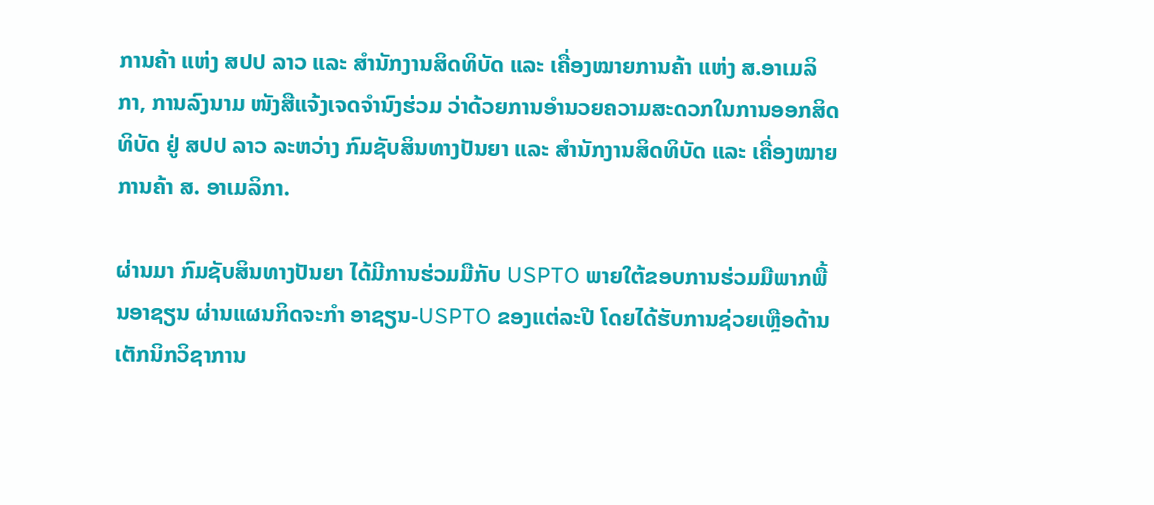ການຄ້າ ແຫ່ງ ສປປ ລາວ ແລະ ສຳນັກງານສິດທິບັດ ແລະ ເຄື່ອງໝາຍການຄ້າ ແຫ່ງ ສ.ອາເມລິກາ, ການລົງນາມ ໜັງສືແຈ້ງເຈດຈໍານົງຮ່ວມ ວ່າດ້ວຍການອໍານວຍຄວາມສະດວກໃນການອອກສິດທິບັດ ຢູ່ ສປປ ລາວ ລະຫວ່າງ ກົມຊັບສິນທາງປັນຍາ ແລະ ສຳນັກງານສິດທິບັດ ແລະ ເຄື່ອງໝາຍການຄ້າ ສ. ອາເມລິກາ.

ຜ່ານມາ ກົມຊັບສິນທາງປັນຍາ ໄດ້ມີການຮ່ວມມືກັບ USPTO ພາຍໃຕ້ຂອບການຮ່ວມມືພາກພື້ນອາຊຽນ ຜ່ານແຜນກິດຈະກຳ ອາຊຽນ-USPTO ຂອງແຕ່ລະປີ ໂດຍໄດ້ຮັບການຊ່ວຍເຫຼືອດ້ານເຕັກນິກວິຊາການ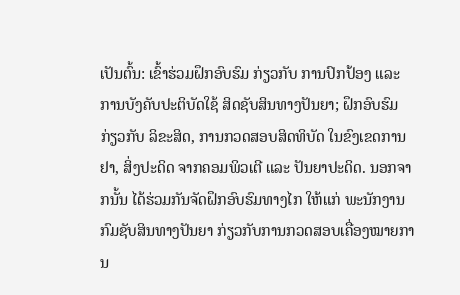ເປັນຕົ້ນ: ເຂົ້າຮ່ວມຝຶກອົບຮົມ ກ່ຽວກັບ ການປົກປ້ອງ ແລະ ການບັງຄັບປະຕິບັດໃຊ້ ສິດຊັບສິນທາງປັນຍາ; ຝຶກອົບຮົມ ກ່ຽວກັບ ລິຂະສິດ, ການກວດສອບສິດທິບັດ ໃນຂົງເຂດການຢາ, ສິ່ງປະດິດ ຈາກຄອມພິວເຕີ ແລະ ປັນຍາປະດິດ. ນອກຈາກນັ້ນ ໄດ້ຮ່ວມກັນຈັດຝຶກອົບຮົມທາງໄກ ໃຫ້ແກ່ ພະນັກງານກົມຊັບສິນທາງປັນຍາ ກ່ຽວກັບການກວດສອບເຄື່ອງໝາຍການ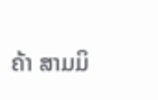ຄ້າ ສາມມິ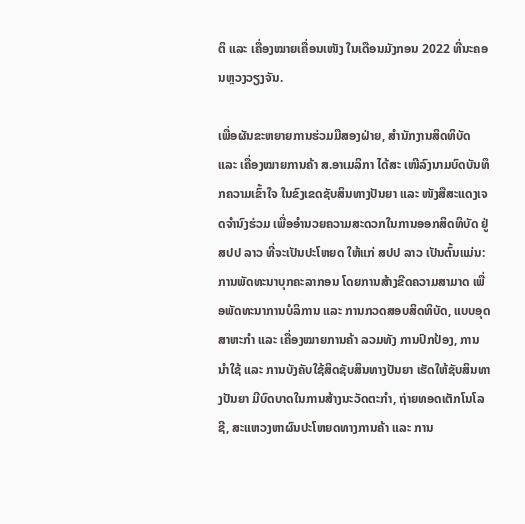ຕິ ແລະ ເຄື່ອງໝາຍເຄື່ອນເໜັງ ໃນເດືອນມັງກອນ 2022 ທີ່ນະຄອນຫຼວງວຽງຈັນ.

ເພື່ອຜັນຂະຫຍາຍການຮ່ວມມືສອງຝ່າຍ, ສຳນັກງານສິດທິບັດ ແລະ ເຄື່ອງໝາຍການຄ້າ ສ.ອາເມລິກາ ໄດ້ສະ ເໜີລົງນາມບົດບັນທຶກຄວາມເຂົ້າໃຈ ໃນຂົງເຂດຊັບສິນທາງປັນຍາ ແລະ ໜັງສືສະແດງເຈດຈໍານົງຮ່ວມ ເພື່ອອຳນວຍຄວາມສະດວກໃນການອອກສິດທິບັດ ຢູ່ ສປປ ລາວ ທີ່ຈະເປັນປະໂຫຍດ ໃຫ້ແກ່ ສປປ ລາວ ເປັນຕົ້ນແມ່ນ: ການພັດທະນາບຸກຄະລາກອນ ໂດຍການສ້າງຂີດຄວາມສາມາດ ເພື່ອພັດທະນາການບໍລິການ ແລະ ການກວດສອບສິດທິບັດ, ແບບອຸດສາຫະກໍາ ແລະ ເຄື່ອງໝາຍການຄ້າ ລວມທັງ ການປົກປ້ອງ, ການນໍາໃຊ້ ແລະ ການບັງຄັບໃຊ້ສິດຊັບສິນທາງປັນຍາ ເຮັດໃຫ້ຊັບສິນທາງປັນຍາ ມີບົດບາດໃນການສ້າງນະວັດຕະກໍາ, ຖ່າຍທອດເຕັກໂນໂລຊີ, ສະແຫວງຫາຜົນປະໂຫຍດທາງການຄ້າ ແລະ ການ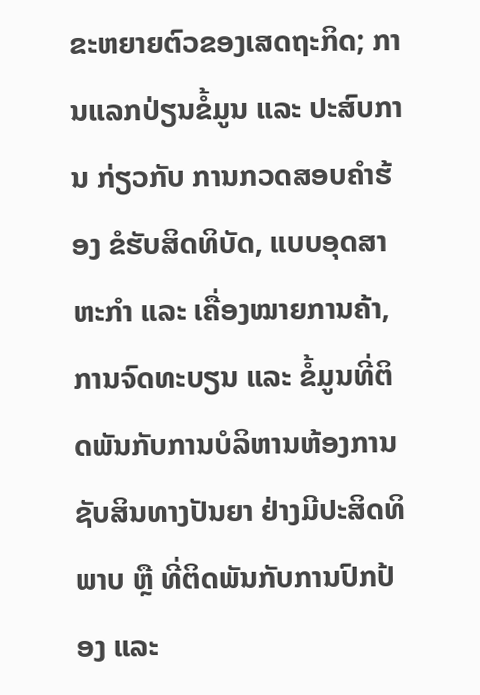ຂະຫຍາຍຕົວຂອງເສດຖະກິດ; ການແລກປ່ຽນຂໍ້ມູນ ແລະ ປະສົບການ ກ່ຽວກັບ ການກວດສອບຄໍາຮ້ອງ ຂໍຮັບສິດທິບັດ, ແບບອຸດສາຫະກໍາ ແລະ ເຄື່ອງໝາຍການຄ້າ, ການຈົດທະບຽນ ແລະ ຂໍ້ມູນທີ່ຕິດພັນກັບການບໍລິຫານຫ້ອງການຊັບສິນທາງປັນຍາ ຢ່າງມີປະສິດທິພາບ ຫຼື ທີ່ຕິດພັນກັບການປົກປ້ອງ ແລະ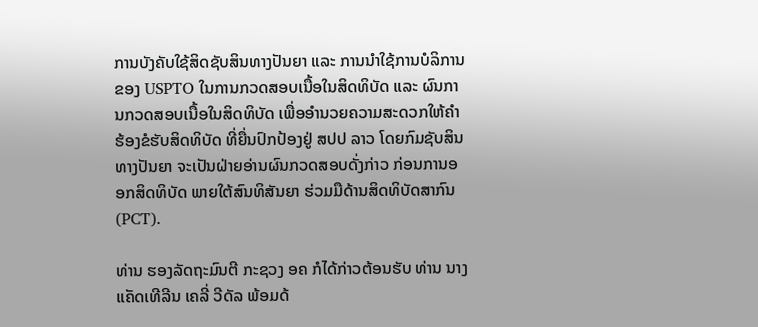ການບັງຄັບໃຊ້ສິດຊັບສິນທາງປັນຍາ ແລະ ການນຳໃຊ້ການບໍລິການຂອງ USPTO ໃນການກວດສອບເນື້ອໃນສິດທິບັດ ແລະ ຜົນການກວດສອບເນື້ອໃນສິດທິບັດ ເພື່ອອໍານວຍຄວາມສະດວກໃຫ້ຄຳຮ້ອງຂໍຮັບສິດທິບັດ ທີ່ຍື່ນປົກປ້ອງຢູ່ ສປປ ລາວ ໂດຍກົມຊັບສິນທາງປັນຍາ ຈະເປັນຝ່າຍອ່ານຜົນກວດສອບດັ່ງກ່າວ ກ່ອນການອອກສິດທິບັດ ພາຍໃຕ້ສົນທິສັນຍາ ຮ່ວມມືດ້ານສິດທິບັດສາກົນ (PCT).

ທ່ານ ຮອງລັດຖະມົນຕີ ກະຊວງ ອຄ ກໍໄດ້ກ່າວຕ້ອນຮັບ ທ່ານ ນາງ ແຄັດເທີລີນ ເຄລີ່ ວີດັລ ພ້ອມດ້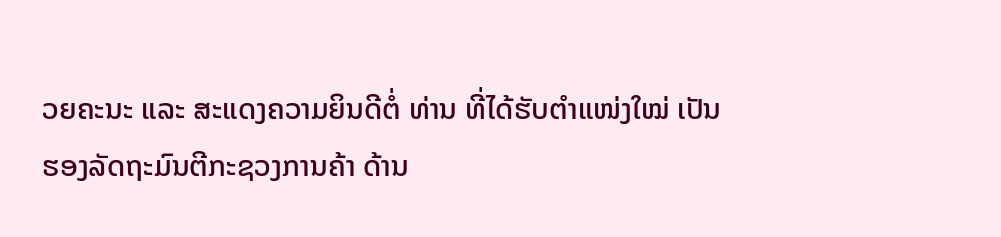ວຍຄະນະ ແລະ ສະແດງຄວາມຍິນດີຕໍ່ ທ່ານ ທີ່ໄດ້ຮັບຕໍາແໜ່ງໃໝ່ ເປັນຮອງລັດຖະມົນຕີກະຊວງການຄ້າ ດ້ານ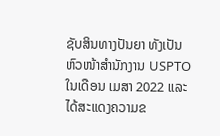ຊັບສິນທາງປັນຍາ ທັງເປັນຫົວໜ້າສຳນັກງານ USPTO ໃນເດືອນ ເມສາ 2022 ແລະ ໄດ້ສະແດງຄວາມຂ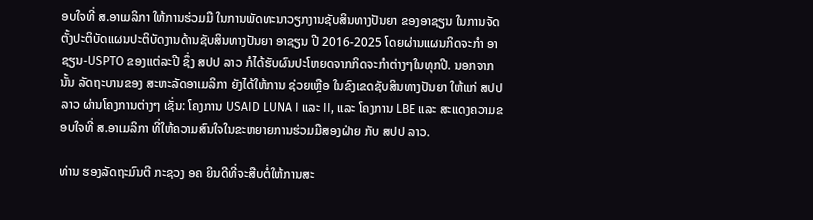ອບໃຈທີ່ ສ.ອາເມລິກາ ໃຫ້ການຮ່ວມມື ໃນການພັດທະນາວຽກງານຊັບສິນທາງປັນຍາ ຂອງອາຊຽນ ໃນການຈັດຕັ້ງປະຕິບັດແຜນປະຕິບັດງານດ້ານຊັບສິນທາງປັນຍາ ອາຊຽນ ປີ 2016-2025 ໂດຍຜ່ານແຜນກິດຈະກຳ ອາຊຽນ-USPTO ຂອງແຕ່ລະປີ ຊຶ່ງ ສປປ ລາວ ກໍໄດ້ຮັບຜົນປະໂຫຍດຈາກກິດຈະກຳຕ່າງໆໃນທຸກປີ. ນອກຈາກນັ້ນ ລັດຖະບານຂອງ ສະຫະລັດອາເມລິກາ ຍັງໄດ້ໃຫ້ການ ຊ່ວຍເຫຼືອ ໃນຂົງເຂດຊັບສິນທາງປັນຍາ ໃຫ້ແກ່ ສປປ ລາວ ຜ່ານໂຄງການຕ່າງໆ ເຊັ່ນ: ໂຄງການ USAID LUNA I ແລະ II, ແລະ ໂຄງການ LBE ແລະ ສະແດງຄວາມຂອບໃຈທີ່ ສ.ອາເມລິກາ ທີ່ໃຫ້ຄວາມສົນໃຈໃນຂະຫຍາຍການຮ່ວມມືສອງຝ່າຍ ກັບ ສປປ ລາວ.

ທ່ານ ຮອງລັດຖະມົນຕີ ກະຊວງ ອຄ ຍິນດີທີ່ຈະສືບຕໍ່ໃຫ້ການສະ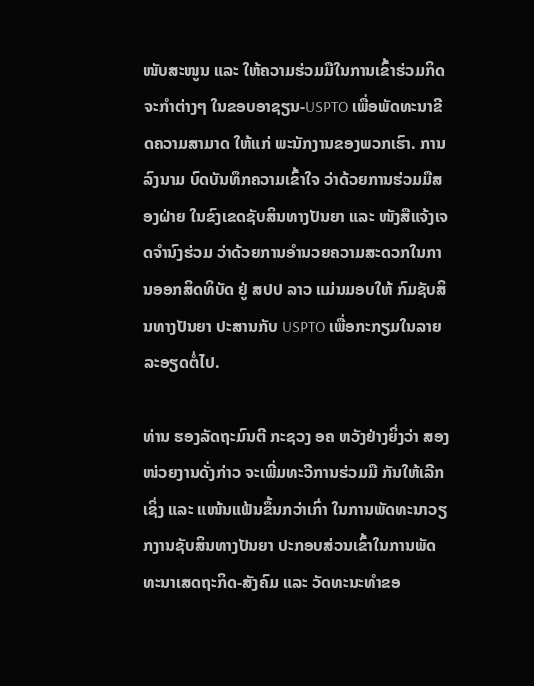ໜັບສະໜູນ ແລະ ໃຫ້ຄວາມຮ່ວມມືໃນການເຂົ້າຮ່ວມກິດຈະກຳຕ່າງໆ ໃນຂອບອາຊຽນ-USPTO ເພື່ອພັດທະນາຂີດຄວາມສາມາດ ໃຫ້ແກ່ ພະນັກງານຂອງພວກເຮົາ. ການລົງນາມ ບົດບັນທຶກຄວາມເຂົ້າໃຈ ວ່າດ້ວຍການຮ່ວມມືສອງຝ່າຍ ໃນຂົງເຂດຊັບສິນທາງປັນຍາ ແລະ ໜັງສືແຈ້ງເຈດຈໍານົງຮ່ວມ ວ່າດ້ວຍການອໍານວຍຄວາມສະດວກໃນການອອກສິດທິບັດ ຢູ່ ສປປ ລາວ ແມ່ນມອບໃຫ້ ກົມຊັບສິນທາງປັນຍາ ປະສານກັບ USPTO ເພື່ອກະກຽມໃນລາຍລະອຽດຕໍ່ໄປ.

ທ່ານ ຮອງລັດຖະມົນຕີ ກະຊວງ ອຄ ຫວັງຢ່າງຍິ່ງວ່າ ສອງ ໜ່ວຍງານດັ່ງກ່າວ ຈະເພີ່ມທະວີການຮ່ວມມື ກັນໃຫ້ເລີກເຊິ່ງ ແລະ ແໜ້ນແຟ້ນຂຶ້ນກວ່າເກົ່າ ໃນການພັດທະນາວຽກງານຊັບສິນທາງປັນຍາ ປະກອບສ່ວນເຂົ້າໃນການພັດທະນາເສດຖະກິດ-ສັງຄົມ ແລະ ວັດທະນະທຳຂອ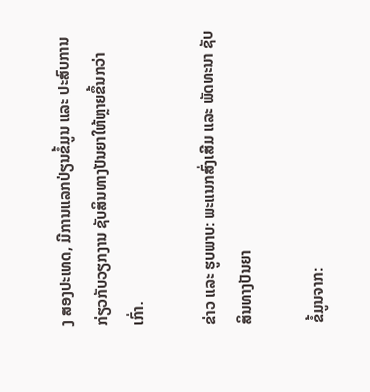ງ ສອງປະເທດ, ມີການແລກປ່ຽນຂໍ້ມູນ ແລະ ປະສົບການ ກ່ຽວກັບວຽກງານ ຊັບສິນທາງປັນຍາໃຫ້ຫຼາຍຂຶ້ນກວ່າເກົ່າ.

ຂ່າວ ແລະ ຮູບພາບ: ພະແນກສົ່ງເສີມ ແລະ ພັດທະນາ ຊັບສິນທາງປັນຍາ

ຂໍ້ມູນຈາກ: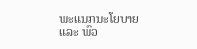ພະແນກນະໂຍບາຍ ແລະ ພົວ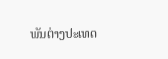ພັນຕ່າງປະເທດ